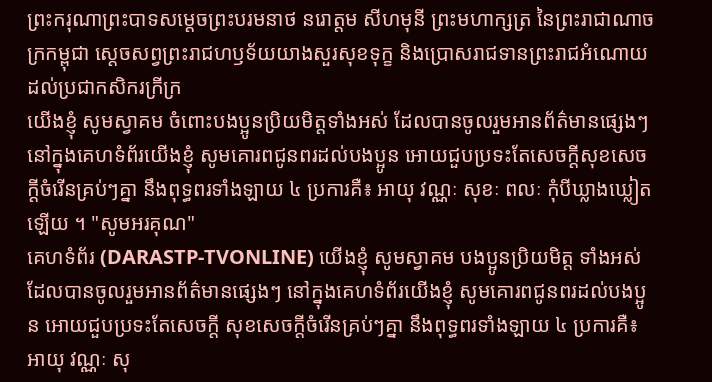ព្រះករុណាព្រះបាទសម្ដេចព្រះបរមនាថ នរោត្តម សីហមុនី ព្រះមហាក្សត្រ នៃព្រះរាជាណាចក្រកម្ពុជា ស្តេចសព្វព្រះរាជហឫទ័យយាងសួរសុខទុក្ខ និងប្រោសរាជទានព្រះរាជអំណោយដល់ប្រជាកសិករក្រីក្រ
យើងខ្ញុំ សូមស្វាគម ចំពោះបងប្អូនប្រិយមិត្តទាំងអស់ ដែលបានចូលរួមអានព័ត៌មានផ្សេងៗ នៅក្នុងគេហទំព័រយើងខ្ញុំ សូមគោរពជូនពរដល់បងប្អូន អោយជួបប្រទះតែសេចក្តីសុខសេចក្តីចំរើនគ្រប់ៗគ្នា នឹងពុទ្ធពរទាំងឡាយ ៤ ប្រការគឺ៖ អាយុ វណ្ណៈ សុខៈ ពលៈ កំុបីឃ្លាងឃ្លៀតឡើយ ។ "សូមអរគុណ"
គេហទំព័រ (DARASTP-TVONLINE) យើងខ្ញុំ សូមស្វាគម បងប្អូនប្រិយមិត្ត ទាំងអស់ដែលបានចូលរួមអានព័ត៌មានផ្សេងៗ នៅក្នុងគេហទំព័រយើងខ្ញុំ សូមគោរពជូនពរដល់បងប្អូន អោយជួបប្រទះតែសេចក្តី សុខសេចក្តីចំរើនគ្រប់ៗគ្នា នឹងពុទ្ធពរទាំងឡាយ ៤ ប្រការគឺ៖ អាយុ វណ្ណៈ សុ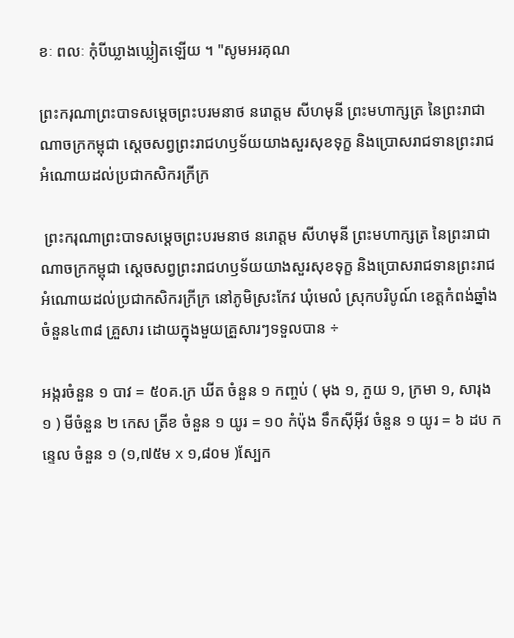ខៈ ពលៈ កំុបីឃ្លាងឃ្លៀតឡើយ ។ "សូមអរគុណ

ព្រះករុណាព្រះបាទសម្ដេចព្រះបរមនាថ នរោត្តម សីហមុនី ព្រះមហាក្សត្រ នៃព្រះរាជាណាចក្រកម្ពុជា ស្តេចសព្វព្រះរាជហឫទ័យយាងសួរសុខទុក្ខ និងប្រោសរាជទានព្រះរាជអំណោយដល់ប្រជាកសិករក្រីក្រ

 ព្រះករុណាព្រះបាទសម្ដេចព្រះបរមនាថ នរោត្តម សីហមុនី ព្រះមហាក្សត្រ នៃព្រះរាជាណាចក្រកម្ពុជា ស្តេចសព្វព្រះរាជហឫទ័យយាងសួរសុខទុក្ខ និងប្រោសរាជទានព្រះរាជអំណោយដល់ប្រជាកសិករក្រីក្រ នៅភូមិស្រះកែវ ឃុំមេលំ ស្រុកបរិបូណ៍ ខេត្តកំពង់ឆ្នាំង ចំនួន៤៣៨ គ្រួសារ ដោយក្នុងមួយគ្រួសារៗទទួលបាន ÷

អង្ករចំនួន ១ បាវ = ៥០គ.ក្រ ឃីត ចំនួន ១ កញ្ចប់ ( មុង ១, ភួយ ១, ក្រមា ១, សារុង ១ ) មីចំនួន ២ កេស ត្រីខ ចំនួន ១ យូរ = ១០ កំប៉ុង ទឹកស៊ីអ៊ីវ ចំនួន ១ យូរ = ៦ ដប កន្ទេល ចំនួន ១ (១,៧៥ម x ១,៨០ម )ស្បែក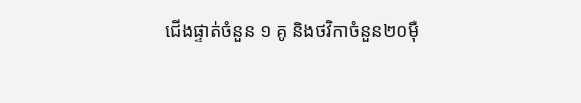ជើងផ្ទាត់ចំនួន ១ គូ និងថវិកាចំនួន២០មុឺ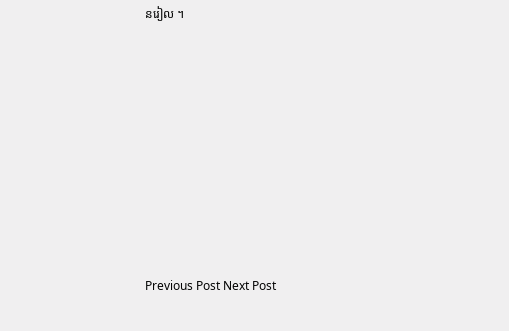នរៀល ។














Previous Post Next Post